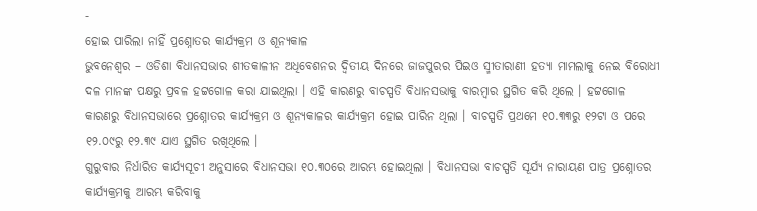-
ହୋଇ ପାରିଲା ନାହିଁ ପ୍ରଶ୍ନୋତର କାର୍ଯ୍ୟକ୍ରମ ଓ ଶୂନ୍ୟକାଳ
ଭୁବନେଶ୍ୱର – ଓଡିଶା ବିଧାନସଭାର ଶୀତକାଳୀନ ଅଧିବେଶନର ଦ୍ୱିତୀୟ ଦିନରେ ଜାଜପୁରର ପିଇଓ ସ୍ମୀତାରାଣୀ ହତ୍ୟା ମାମଲାକୁ ନେଇ ବିରୋଧୀ ଦଳ ମାନଙ୍କ ପକ୍ଷରୁ ପ୍ରବଳ ହଟ୍ଟଗୋଳ କରା ଯାଇଥିଲା । ଏହି କାରଣରୁ ବାଚସ୍ପତି ବିଧାନସଭାକୁ ବାରମ୍ବାର ସ୍ଥଗିତ କରି ଥିଲେ । ହଟ୍ଟଗୋଳ କାରଣରୁ ବିଧାନସଭାରେ ପ୍ରଶ୍ନୋତର କାର୍ଯ୍ୟକ୍ରମ ଓ ଶୂନ୍ୟକାଳର କାର୍ଯ୍ୟକ୍ରମ ହୋଇ ପାରିନ ଥିଲା । ବାଚସ୍ପତି ପ୍ରଥମେ ୧୦.୩୩ରୁ ୧୨ଟା ଓ ପରେ ୧୨.୦୯ରୁ ୧୨.୩୯ ଯାଏ ସ୍ଥଗିତ ରଖିଥିଲେ ।
ଗୁରୁବାର ନିର୍ଧାରିତ କାର୍ଯ୍ୟସୂଚୀ ଅନୁସାରେ ବିଧାନସଭା ୧୦.୩୦ରେ ଆରମ୍ଭ ହୋଇଥିଲା । ବିଧାନସଭା ବାଚସ୍ପତି ସୂର୍ଯ୍ୟ ନାରାୟଣ ପାତ୍ର ପ୍ରଶ୍ନୋତର କାର୍ଯ୍ୟକ୍ରମକୁ ଆରମ୍ଭ କରିବାକୁ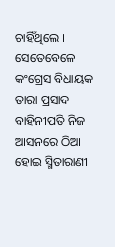ଚାହିଁଥିଲେ । ସେତେବେଳେ କଂଗ୍ରେସ ବିଧାୟକ ତାରା ପ୍ରସାଦ ବାହିନୀପତି ନିଜ ଆସନରେ ଠିଆ ହୋଇ ସ୍ମିତାରାଣୀ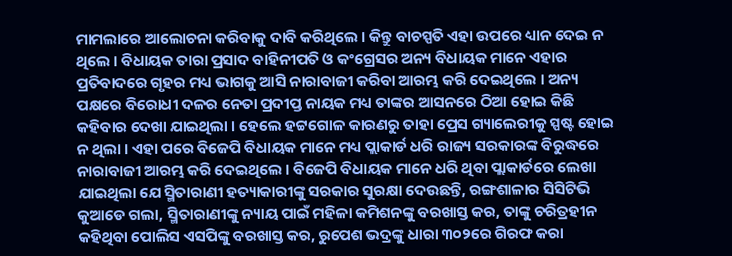ମାମଲାରେ ଆଲୋଚନା କରିବାକୁ ଦାବି କରିଥିଲେ । କିନ୍ତୁ ବାଚସ୍ପତି ଏହା ଉପରେ ଧ୍ୟାନ ଦେଇ ନ ଥିଲେ । ବିଧାୟକ ତାରା ପ୍ରସାଦ ବାହିନୀପତି ଓ କଂଗ୍ରେସର ଅନ୍ୟ ବିଧାୟକ ମାନେ ଏହାର ପ୍ରତିବାଦରେ ଗୃହର ମଧ୍ୟ ଭାଗକୁ ଆସି ନାରାବାଜୀ କରିବା ଆରମ୍ଭ କରି ଦେଇଥିଲେ । ଅନ୍ୟ ପକ୍ଷରେ ବିରୋଧୀ ଦଳର ନେତା ପ୍ରଦୀପ୍ତ ନାୟକ ମଧ୍ୟ ତାଙ୍କର ଆସନରେ ଠିଆ ହୋଇ କିଛି କହିବାର ଦେଖା ଯାଇଥିଲା । ହେଲେ ହଟ୍ଟଗୋଳ କାରଣରୁ ତାହା ପ୍ରେସ ଗ୍ୟାଲେରୀକୁ ସ୍ପଷ୍ଟ ହୋଇ ନ ଥିଲା । ଏହା ପରେ ବିଜେପି ବିଧାୟକ ମାନେ ମଧ୍ୟ ପ୍ଲାକାର୍ଡ ଧରି ରାଜ୍ୟ ସରକାରଙ୍କ ବିରୁଦ୍ଧରେ ନାରାବାଜୀ ଆରମ୍ଭ କରି ଦେଇଥିଲେ । ବିଜେପି ବିଧାୟକ ମାନେ ଧରି ଥିବା ପ୍ଲାକାର୍ଡରେ ଲେଖା ଯାଇଥିଲା ଯେ ସ୍ମିତାରାଣୀ ହତ୍ୟାକାରୀଙ୍କୁ ସରକାର ସୁରକ୍ଷା ଦେଉଛନ୍ତି, ରଙ୍ଗଶାଳାର ସିସିଟିଭି କୁଆଡେ ଗଲା, ସ୍ମିତାରାଣୀଙ୍କୁ ନ୍ୟାୟ ପାଇଁ ମହିଳା କମିଶନଙ୍କୁ ବରଖାସ୍ତ କର, ତାଙ୍କୁ ଚରିତ୍ରହୀନ କହିଥିବା ପୋଲିସ ଏସପିଙ୍କୁ ବରଖାସ୍ତ କର, ରୁପେଶ ଭଦ୍ରଙ୍କୁ ଧାରା ୩୦୨ରେ ଗିରଫ କରା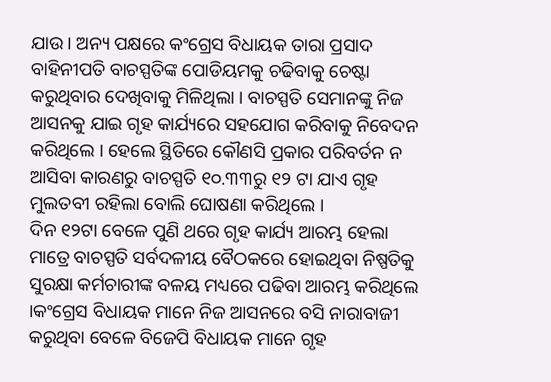ଯାଉ । ଅନ୍ୟ ପକ୍ଷରେ କଂଗ୍ରେସ ବିଧାୟକ ତାରା ପ୍ରସାଦ ବାହିନୀପତି ବାଚସ୍ପତିଙ୍କ ପୋଡିୟମକୁ ଚଢିବାକୁ ଚେଷ୍ଟା କରୁଥିବାର ଦେଖିବାକୁ ମିଳିଥିଲା । ବାଚସ୍ପତି ସେମାନଙ୍କୁ ନିଜ ଆସନକୁ ଯାଇ ଗୃହ କାର୍ଯ୍ୟରେ ସହଯୋଗ କରିବାକୁ ନିବେଦନ କରିଥିଲେ । ହେଲେ ସ୍ଥିତିରେ କୌଣସି ପ୍ରକାର ପରିବର୍ତନ ନ ଆସିବା କାରଣରୁ ବାଚସ୍ପତି ୧୦.୩୩ରୁ ୧୨ ଟା ଯାଏ ଗୃହ ମୁଲତବୀ ରହିଲା ବୋଲି ଘୋଷଣା କରିଥିଲେ ।
ଦିନ ୧୨ଟା ବେଳେ ପୁଣି ଥରେ ଗୃହ କାର୍ଯ୍ୟ ଆରମ୍ଭ ହେଲା ମାତ୍ରେ ବାଚସ୍ପତି ସର୍ବଦଳୀୟ ବୈଠକରେ ହୋଇଥିବା ନିଷ୍ପତିକୁ ସୁରକ୍ଷା କର୍ମଚାରୀଙ୍କ ବଳୟ ମଧ୍ୟରେ ପଢିବା ଆରମ୍ଭ କରିଥିଲେ ।କଂଗ୍ରେସ ବିଧାୟକ ମାନେ ନିଜ ଆସନରେ ବସି ନାରାବାଜୀ କରୁଥିବା ବେଳେ ବିଜେପି ବିଧାୟକ ମାନେ ଗୃହ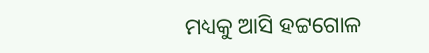ମଧ୍ୟକୁ ଆସି ହଟ୍ଟଗୋଳ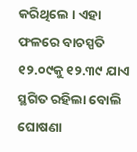କରିଥିଲେ । ଏହା ଫଳରେ ବାଚସ୍ପତି ୧୨.୦୯କୁ ୧୨.୩୯ ଯାଏ ସ୍ଥଗିତ ରହିଲା ବୋଲି ଘୋଷଣା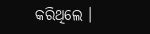କରିଥିଲେ ।